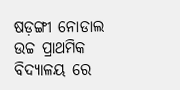ଷଡ଼ଙ୍ଗୀ ନୋଡାଲ ଉଚ୍ଚ ପ୍ରାଥମିକ ବିଦ୍ୟାଳୟ ରେ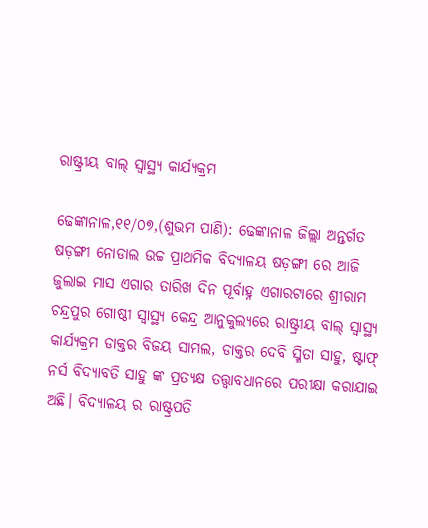ରାଷ୍ଟ୍ରୀୟ ବାଲ୍ ସ୍ବାସ୍ଥ୍ୟ କାର୍ଯ୍ୟକ୍ରମ

ଢେଙ୍କାନାଳ,୧୧/୦୭,(ଶୁଭମ ପାଣି): ଢେଙ୍କାନାଳ ଜିଲ୍ଲା ଅନ୍ତର୍ଗତ ଷଡ଼ଙ୍ଗୀ ନୋଡାଲ ଉଚ୍ଚ ପ୍ରାଥମିକ ବିଦ୍ୟାଳୟ ଷଡ଼ଙ୍ଗୀ ରେ ଆଜି ଜୁଲାଇ ମାସ ଏଗାର ତାରିଖ ଦିନ ପୂର୍ବାହ୍ନ ଏଗାରଟାରେ ଶ୍ରୀରାମ ଚନ୍ଦ୍ରପୁର ଗୋଷ୍ଠୀ ସ୍ବାସ୍ଥ୍ୟ କେନ୍ଦ୍ର ଆନୁକୁଲ୍ୟରେ ରାଷ୍ଟ୍ରୀୟ ବାଲ୍ ସ୍ବାସ୍ଥ୍ୟ କାର୍ଯ୍ୟକ୍ରମ ଡାକ୍ତର ବିଜୟ ସାମଲ, ଡାକ୍ତର ଦେବି ସ୍ମିତା ସାହୁ, ଷ୍ଟାଫ୍ ନର୍ସ ବିଦ୍ଯାବତି ସାହୁ ଙ୍କ ପ୍ରତ୍ୟକ୍ଷ ତତ୍ତ୍ଵାବଧାନରେ ପରୀକ୍ଷା କରାଯାଇ ଅଛି। ବିଦ୍ୟାଳୟ ର ରାଷ୍ଟ୍ରପତି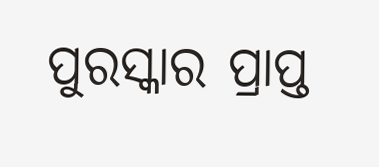ପୁରସ୍କାର ପ୍ରାପ୍ତ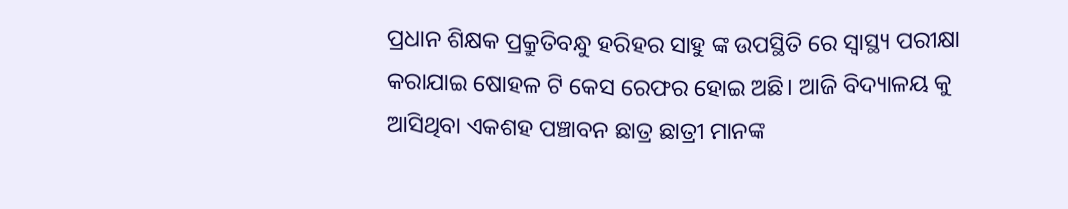ପ୍ରଧାନ ଶିକ୍ଷକ ପ୍ରକ୍ରୁତିବନ୍ଧୁ ହରିହର ସାହୁ ଙ୍କ ଉପସ୍ଥିତି ରେ ସ୍ବାସ୍ଥ୍ୟ ପରୀକ୍ଷା କରାଯାଇ ଷୋହଳ ଟି କେସ ରେଫର ହୋଇ ଅଛି। ଆଜି ବିଦ୍ୟାଳୟ କୁ ଆସିଥିବା ଏକଶହ ପଞ୍ଚାବନ ଛାତ୍ର ଛାତ୍ରୀ ମାନଙ୍କ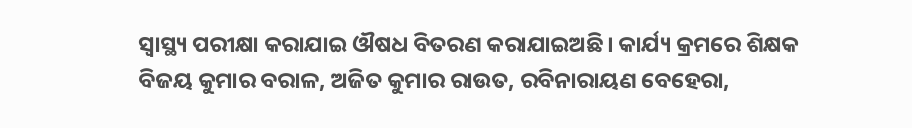ସ୍ବାସ୍ଥ୍ୟ ପରୀକ୍ଷା କରାଯାଇ ଔଷଧ ବିତରଣ କରାଯାଇଅଛି। କାର୍ଯ୍ୟ କ୍ରମରେ ଶିକ୍ଷକ ବିଜୟ କୁମାର ବରାଳ, ଅଜିତ କୁମାର ରାଉତ, ରବିନାରାୟଣ ବେହେରା,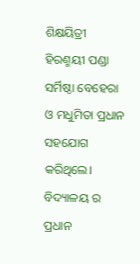ଶିକ୍ଷୟିତ୍ରୀ ହିରଣ୍ମୟୀ ପଣ୍ଡା ସର୍ମିଷ୍ଠା ବେହେରା ଓ ମଧୁମିତା ପ୍ରଧାନ ସହଯୋଗ କରିଥିଲେ। ବିଦ୍ୟାଳୟ ର ପ୍ରଧାନ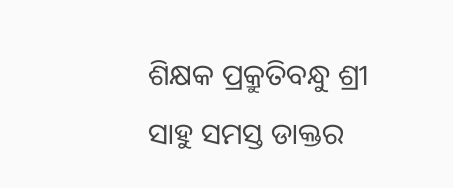ଶିକ୍ଷକ ପ୍ରକ୍ରୁତିବନ୍ଧୁ ଶ୍ରୀ ସାହୁ ସମସ୍ତ ଡାକ୍ତର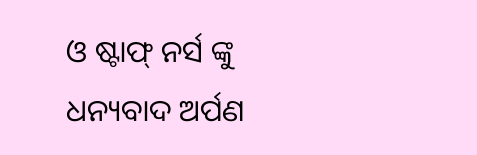ଓ ଷ୍ଟାଫ୍ ନର୍ସ ଙ୍କୁ ଧନ୍ୟବାଦ ଅର୍ପଣ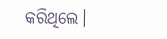କରିଥିଲେ।